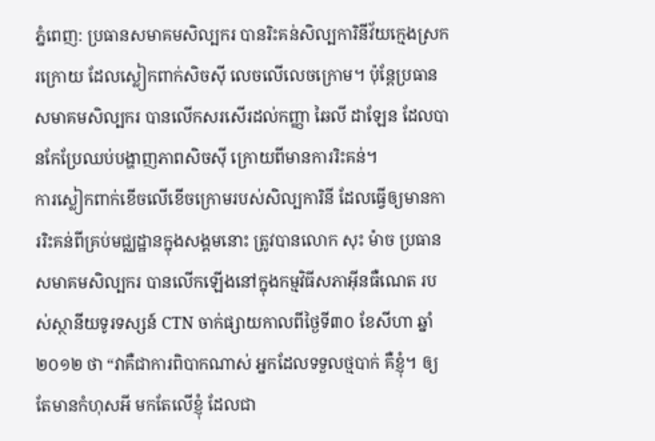ភ្នំពេញ: ប្រធានសមាគមសិល្បករ បានរិះគន់សិល្បការិនីវ័យក្មេងស្រករក្រោយ ដែលស្លៀកពាក់សិចស៊ី លេចលើលេចក្រោម។ ប៉ុន្តែប្រធានសមាគមសិល្បករ បានលើកសរសើរដល់កញ្ញា ឆៃលី ដាឡែន ដែលបានកែប្រែឈប់បង្ហាញភាពសិចស៊ី ក្រោយពីមានការរិះគន់។
ការស្លៀកពាក់ខើចលើខើចក្រោមរបស់សិល្បការិនី ដែលធ្វើឲ្យមានការរិះគន់ពីគ្រប់មជ្ឈដ្ឋានក្នុងសង្គមនោះ ត្រូវបានលោក សុះ ម៉ាច ប្រធានសមាគមសិល្បករ បានលើកឡើងនៅក្នុងកម្មវិធីសភាអ៊ីនធឺណេត របស់ស្ថានីយទូរទស្សន៍ CTN ចាក់ផ្សាយកាលពីថ្ងៃទី៣០ ខែសីហា ឆ្នាំ២០១២ ថា “វាគឺជាការពិបាកណាស់ អ្នកដែលទទួលថ្មបាក់ គឺខ្ញុំ។ ឲ្យតែមានកំហុសអី មកតែលើខ្ញុំ ដែលជា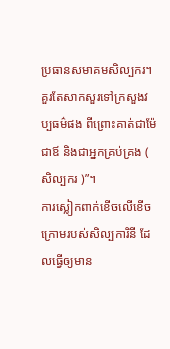ប្រធានសមាគមសិល្បករ។ គួរតែសាកសួរទៅក្រសួងវប្បធម៌ផង ពីព្រោះគាត់ជាម៉ែ ជាឪ និងជាអ្នកគ្រប់គ្រង ( សិល្បករ )”។
ការស្លៀកពាក់ខើចលើខើចក្រោមរបស់សិល្បការិនី ដែលធ្វើឲ្យមាន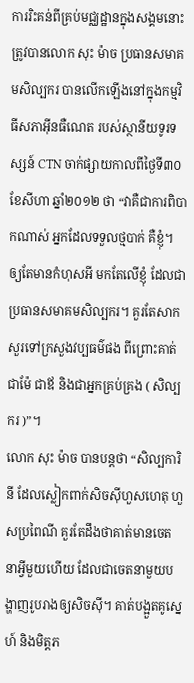ការរិះគន់ពីគ្រប់មជ្ឈដ្ឋានក្នុងសង្គមនោះ ត្រូវបានលោក សុះ ម៉ាច ប្រធានសមាគមសិល្បករ បានលើកឡើងនៅក្នុងកម្មវិធីសភាអ៊ីនធឺណេត របស់ស្ថានីយទូរទស្សន៍ CTN ចាក់ផ្សាយកាលពីថ្ងៃទី៣០ ខែសីហា ឆ្នាំ២០១២ ថា “វាគឺជាការពិបាកណាស់ អ្នកដែលទទួលថ្មបាក់ គឺខ្ញុំ។ ឲ្យតែមានកំហុសអី មកតែលើខ្ញុំ ដែលជាប្រធានសមាគមសិល្បករ។ គួរតែសាកសួរទៅក្រសួងវប្បធម៌ផង ពីព្រោះគាត់ជាម៉ែ ជាឪ និងជាអ្នកគ្រប់គ្រង ( សិល្បករ )”។
លោក សុះ ម៉ាច បានបន្តថា “សិល្បការិនី ដែលស្លៀកពាក់សិចស៊ីហួសហេតុ ហួសប្រពៃណី គួរតែដឹងថាគាត់មានចេតនាអ្វីមួយហើយ ដែលជាចេតនាមួយបង្ហាញរូបរាងឲ្យសិចស៊ី។ គាត់បង្អួតគូស្នេហ៍ និងមិត្តភ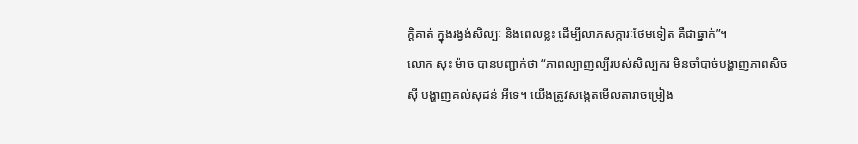ក្ដិគាត់ ក្នុងរង្វង់សិល្បៈ និងពេលខ្លះ ដើម្បីលាភសក្ការៈថែមទៀត គឺជាធ្នាក់”។
លោក សុះ ម៉ាច បានបញ្ជាក់ថា “ភាពល្បាញល្បីរបស់សិល្បករ មិនចាំបាច់បង្ហាញភាពសិចស៊ី បង្ហាញគល់សុដន់ អីទេ។ យើងត្រូវសង្កេតមើលតារាចម្រៀង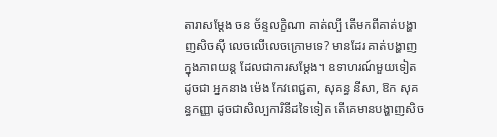តារាសម្ដែង ចន ច័ន្ទលក្ខិណា គាត់ល្បី តើមកពីគាត់បង្ហាញសិចស៊ី លេចលើលេចក្រោមទេ? មានដែរ គាត់បង្ហាញក្នុងភាពយន្ដ ដែលជាការសម្ដែង។ ឧទាហរណ៍មួយទៀត ដូចជា អ្នកនាង ម៉េង កែវពេជ្ជតា, សុគន្ធ នីសា, ឱក សុគន្ធកញ្ញា ដូចជាសិល្បការិនីដទៃទៀត តើគេមានបង្ហាញសិច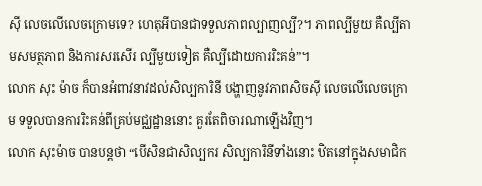ស៊ី លេចលើលេចក្រោមទេ? ហេតុអីបានជាទទួលភាពល្បាញល្បី?។ ភាពល្បីមួយ គឺល្បីតាមសមត្ថភាព និងការសរសើរ ល្បីមួយទៀត គឺល្បីដោយការរិះគន់”។
លោក សុះ ម៉ាច ក៏បានអំពាវនាវដល់សិល្បការិនី បង្ហាញនូវភាពសិចស៊ី លេចលើលេចក្រោម ទទួលបានការរិះគន់ពីគ្រប់មជ្ឈដ្ឋាននោះ គួរតែពិចារណាឡើងវិញ។
លោក សុះម៉ាច បានបន្តថា “បើសិនជាសិល្បករ សិល្បការិនីទាំងនោះ ឋិតនៅក្នុងសមាជិក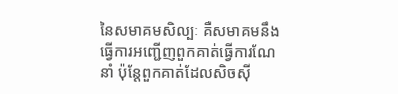នៃសមាគមសិល្បៈ គឺសមាគមនឹងធ្វើការអញ្ជើញពួកគាត់ធ្វើការណែនាំ ប៉ុន្តែពួកគាត់ដែលសិចស៊ី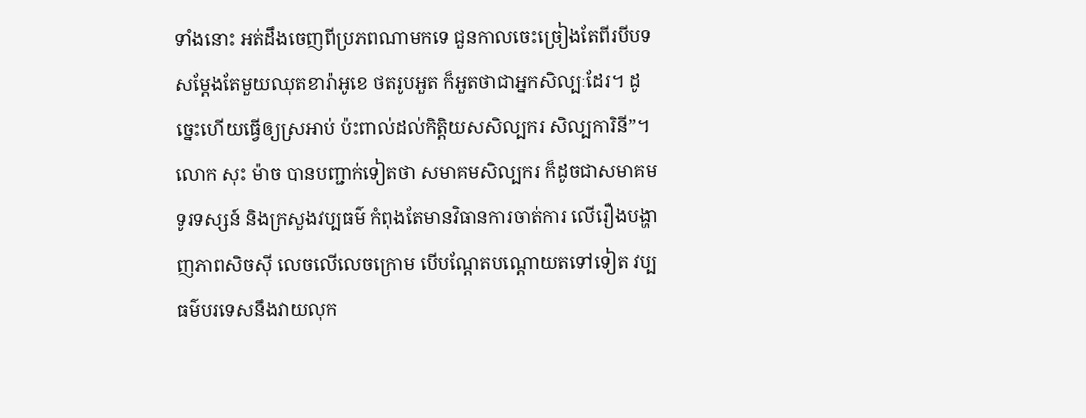ទាំងនោះ អត់ដឹងចេញពីប្រភពណាមកទេ ជួនកាលចេះច្រៀងតែពីរបីបទ សម្ដែងតែមួយឈុតខារ៉ាអូខេ ថតរូបអួត ក៏អួតថាជាអ្នកសិល្បៈដែរ។ ដូច្នេះហើយធ្វើឲ្យស្រអាប់ ប៉ះពាល់ដល់កិត្តិយសសិល្បករ សិល្បការិនី”។
លោក សុះ ម៉ាច បានបញ្ជាក់ទៀតថា សមាគមសិល្បករ ក៏ដូចជាសមាគមទូរទស្សន៍ និងក្រសួងវប្បធម៌ កំពុងតែមានវិធានការចាត់ការ លើរឿងបង្ហាញភាពសិចស៊ី លេចលើលេចក្រោម បើបណ្ដែតបណ្ដោយតទៅទៀត វប្បធម៌បរទេសនឹងវាយលុក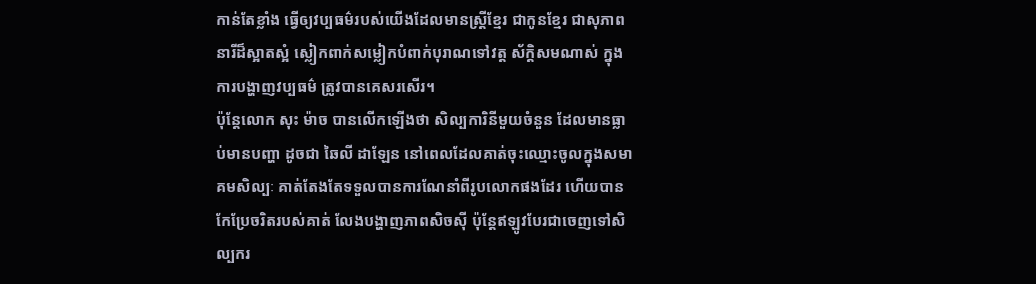កាន់តែខ្លាំង ធ្វើឲ្យវប្បធម៌របស់យើងដែលមានស្ដ្រីខ្មែរ ជាកូនខ្មែរ ជាសុភាពនារីដ៏ស្អាតស្អំ ស្លៀកពាក់សម្លៀកបំពាក់បុរាណទៅវត្ត ស័ក្តិសមណាស់ ក្នុងការបង្ហាញវប្បធម៌ ត្រូវបានគេសរសើរ។
ប៉ុន្តែលោក សុះ ម៉ាច បានលើកឡើងថា សិល្បការិនីមួយចំនួន ដែលមានធ្លាប់មានបញ្ហា ដូចជា ឆៃលី ដាឡែន នៅពេលដែលគាត់ចុះឈ្មោះចូលក្នុងសមាគមសិល្បៈ គាត់តែងតែទទួលបានការណែនាំពីរូបលោកផងដែរ ហើយបានកែប្រែចរិតរបស់គាត់ លែងបង្ហាញភាពសិចស៊ី ប៉ុន្តែឥឡូវបែរជាចេញទៅសិល្បករ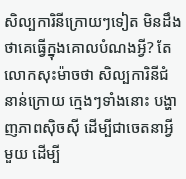សិល្បការិនីក្រោយៗទៀត មិនដឹងថាគេធ្វើក្នុងគោលបំណងអ្វី? តែលោកសុះម៉ាចថា សិល្បការិនីជំនាន់ក្រោយ ក្មេងៗទាំងនោះ បង្ហាញភាពស៊ិចស៊ី ដើម្បីជាចេតនាអ្វីមួយ ដើម្បី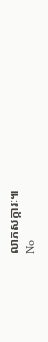លាភសក្ការៈ៕
No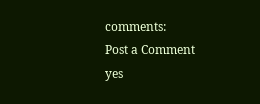comments:
Post a Comment
yes